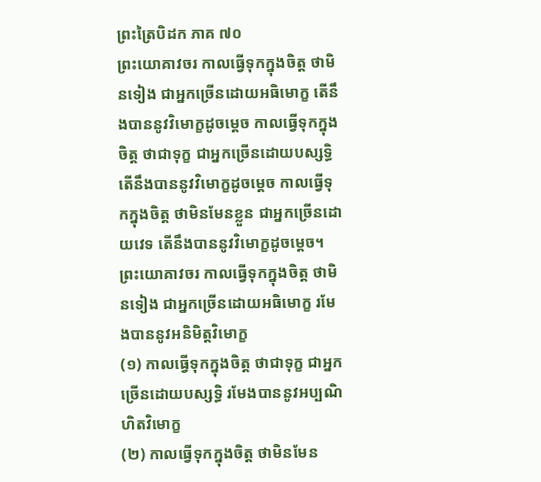ព្រះត្រៃបិដក ភាគ ៧០
ព្រះយោគាវចរ កាលធ្វើទុកក្នុងចិត្ត ថាមិនទៀង ជាអ្នកច្រើនដោយអធិមោក្ខ តើនឹងបាននូវវិមោក្ខដូចម្ដេច កាលធ្វើទុកក្នុងចិត្ត ថាជាទុក្ខ ជាអ្នកច្រើនដោយបស្សទ្ធិ តើនឹងបាននូវវិមោក្ខដូចម្ដេច កាលធ្វើទុកក្នុងចិត្ត ថាមិនមែនខ្លួន ជាអ្នកច្រើនដោយវេទ តើនឹងបាននូវវិមោក្ខដូចម្ដេច។ ព្រះយោគាវចរ កាលធ្វើទុកក្នុងចិត្ត ថាមិនទៀង ជាអ្នកច្រើនដោយអធិមោក្ខ រមែងបាននូវអនិមិត្តវិមោក្ខ
(១) កាលធ្វើទុកក្នុងចិត្ត ថាជាទុក្ខ ជាអ្នកច្រើនដោយបស្សទ្ធិ រមែងបាននូវអប្បណិហិតវិមោក្ខ
(២) កាលធ្វើទុកក្នុងចិត្ត ថាមិនមែន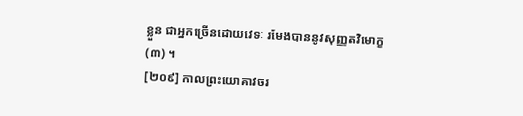ខ្លួន ជាអ្នកច្រើនដោយវេទៈ រមែងបាននូវសុញ្ញតវិមោក្ខ
(៣) ។
[២០៩] កាលព្រះយោគាវចរ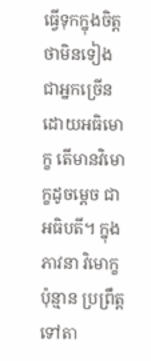ធ្វើទុកក្នុងចិត្ត ថាមិនទៀង ជាអ្នកច្រើនដោយអធិមោក្ខ តើមានវិមោក្ខដូចម្ដេច ជាអធិបតី។ ក្នុងភាវនា វិមោក្ខប៉ុន្មាន ប្រព្រឹត្តទៅតា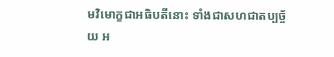មវិមោក្ខជាអធិបតីនោះ ទាំងជាសហជាតប្បច្ច័យ អ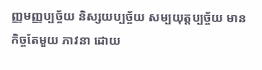ញ្ញមញ្ញប្បច្ច័យ និស្សយប្បច្ច័យ សម្បយុត្តប្បច្ច័យ មានកិច្ចតែមួយ ភាវនា ដោយ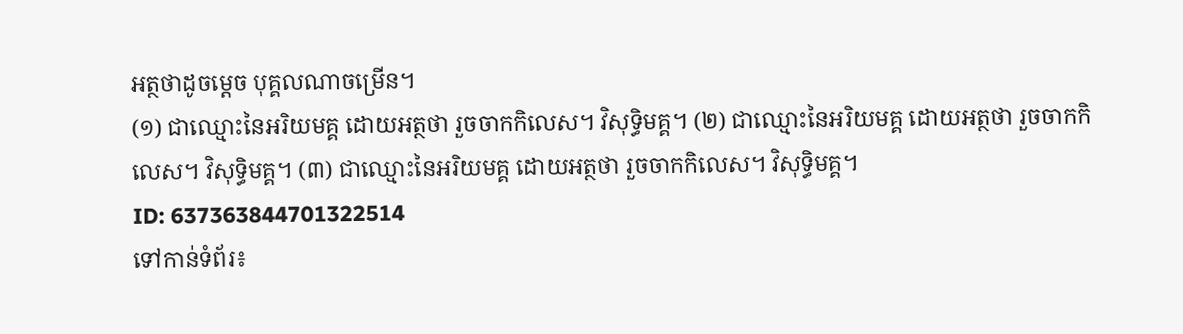អត្ថថាដូចម្ដេច បុគ្គលណាចម្រើន។
(១) ជាឈ្មោះនៃអរិយមគ្គ ដោយអត្ថថា រួចចាកកិលេស។ វិសុទ្ធិមគ្គ។ (២) ជាឈ្មោះនៃអរិយមគ្គ ដោយអត្ថថា រួចចាកកិលេស។ វិសុទ្ធិមគ្គ។ (៣) ជាឈ្មោះនៃអរិយមគ្គ ដោយអត្ថថា រួចចាកកិលេស។ វិសុទ្ធិមគ្គ។
ID: 637363844701322514
ទៅកាន់ទំព័រ៖